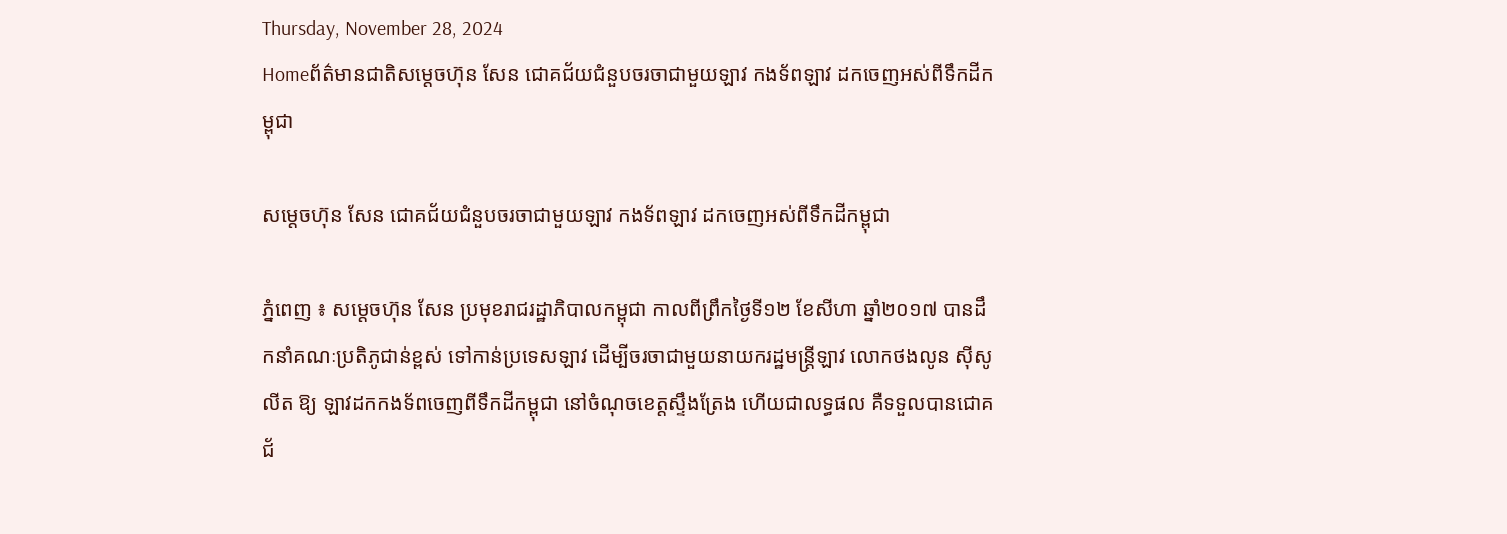Thursday, November 28, 2024
Homeព័ត៌មានជាតិសម្តេចហ៊ុន សែន ជោគជ័យជំនួបចរចាជាមួយឡាវ កងទ័ពឡាវ ដកចេញអស់ពីទឹកដីកម្ពុជា

សម្តេចហ៊ុន សែន ជោគជ័យជំនួបចរចាជាមួយឡាវ កងទ័ពឡាវ ដកចេញអស់ពីទឹកដីកម្ពុជា

ភ្នំពេញ ៖ សម្តេចហ៊ុន សែន ប្រមុខរាជរដ្ឋាភិបាលកម្ពុជា កាលពីព្រឹកថ្ងៃទី១២ ខែសីហា ឆ្នាំ២០១៧ បានដឹកនាំគណៈប្រតិភូជាន់ខ្ពស់ ទៅកាន់ប្រទេសឡាវ ដើម្បីចរចាជាមួយនាយករដ្ឋមន្ត្រីឡាវ លោកថងលូន ស៊ីសូលីត ឱ្យ ឡាវដកកងទ័ពចេញពីទឹកដីកម្ពុជា នៅចំណុចខេត្តស្ទឹងត្រែង ហើយជាលទ្ធផល គឺទទួលបានជោគជ័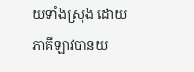យទាំងស្រុង ដោយភាគីឡាវបានយ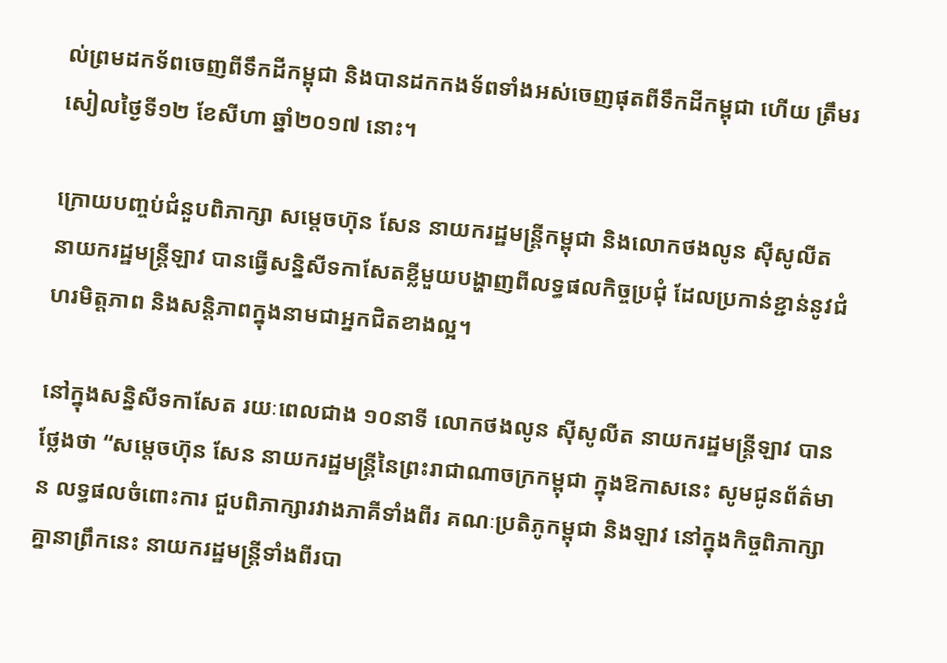ល់ព្រមដកទ័ពចេញពីទឹកដីកម្ពុជា និងបានដកកងទ័ពទាំងអស់ចេញផុតពីទឹកដីកម្ពុជា ហើយ ត្រឹមរសៀលថ្ងៃទី១២ ខែសីហា ឆ្នាំ២០១៧ នោះ។

ក្រោយបញ្ចប់ជំនួបពិភាក្សា សម្តេចហ៊ុន សែន នាយករដ្ឋមន្ត្រីកម្ពុជា និងលោកថងលូន ស៊ីសូលីត នាយករដ្ឋមន្ត្រីឡាវ បានធ្វើសន្និសីទកាសែតខ្លីមួយបង្ហាញពីលទ្ធផលកិច្ចប្រជុំ ដែលប្រកាន់ខ្ជាន់នូវជំហរមិត្តភាព និងសន្តិភាពក្នុងនាមជាអ្នកជិតខាងល្អ។

នៅក្នុងសន្និសីទកាសែត រយៈពេលជាង ១០នាទី លោកថងលូន ស៊ីសូលីត នាយករដ្ឋមន្ត្រីឡាវ បានថ្លែងថា “សម្តេចហ៊ុន សែន នាយករដ្ឋមន្ត្រីនៃព្រះរាជាណាចក្រកម្ពុជា ក្នុងឱកាសនេះ សូមជូនព័ត៌មាន លទ្ធផលចំពោះការ ជួបពិភាក្សារវាងភាគីទាំងពីរ គណៈប្រតិភូកម្ពុជា និងឡាវ នៅក្នុងកិច្ចពិភាក្សាគ្នានាព្រឹកនេះ នាយករដ្ឋមន្ត្រីទាំងពីរបា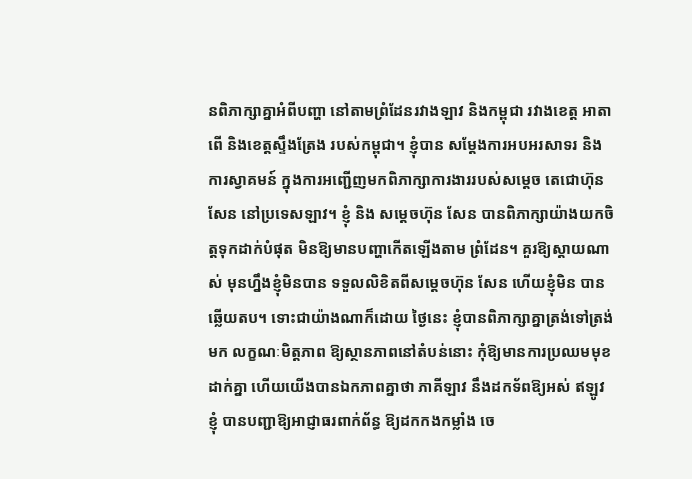នពិភាក្សាគ្នាអំពីបញ្ហា នៅតាមព្រំដែនរវាងឡាវ និងកម្ពុជា រវាងខេត្ត អាតាពើ និងខេត្តស្ទឹងត្រែង របស់កម្ពុជា។ ខ្ញុំបាន សម្តែងការអបអរសាទរ និងការស្វាគមន៍ ក្នុងការអញ្ជើញមកពិភាក្សាការងាររបស់សម្តេច តេជោហ៊ុន សែន នៅប្រទេសឡាវ។ ខ្ញុំ និង សម្តេចហ៊ុន សែន បានពិភាក្សាយ៉ាងយកចិត្តទុកដាក់បំផុត មិនឱ្យមានបញ្ហាកើតឡើងតាម ព្រំដែន។ គួរឱ្យស្តាយណាស់ មុនហ្នឹងខ្ញុំមិនបាន ទទួលលិខិតពីសម្តេចហ៊ុន សែន ហើយខ្ញុំមិន បានឆ្លើយតប។ ទោះជាយ៉ាងណាក៏ដោយ ថ្ងៃនេះ ខ្ញុំបានពិភាក្សាគ្នាត្រង់ទៅត្រង់មក លក្ខណៈមិត្តភាព ឱ្យស្ថានភាពនៅតំបន់នោះ កុំឱ្យមានការប្រឈមមុខដាក់គ្នា ហើយយើងបានឯកភាពគ្នាថា ភាគីឡាវ នឹងដកទ័ពឱ្យអស់ ឥឡូវខ្ញុំ បានបញ្ជាឱ្យអាជ្ញាធរពាក់ព័ន្ធ ឱ្យដកកងកម្លាំង ចេ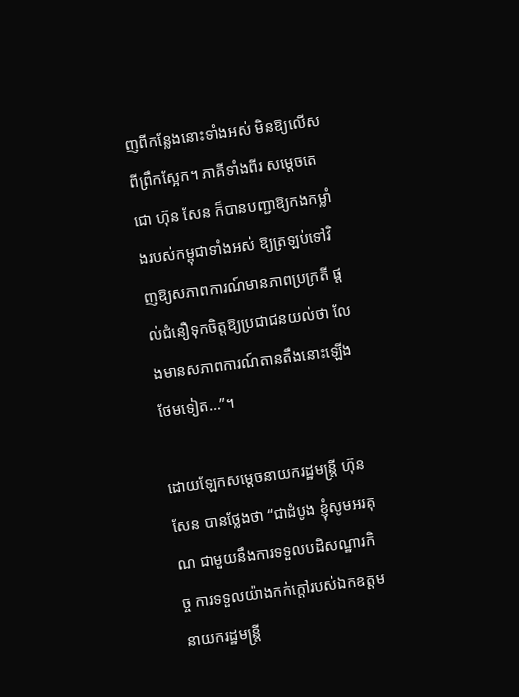ញពីកន្លែងនោះទាំងអស់ មិនឱ្យលើសពីព្រឹកស្អែក។ ភាគីទាំងពីរ សម្តេចតេជោ ហ៊ុន សែន ក៏បានបញ្ជាឱ្យកងកម្លាំងរបស់កម្ពុជាទាំងអស់ ឱ្យត្រឡប់ទៅវិញឱ្យសភាពការណ៍មានភាពប្រក្រតី ផ្តល់ជំនឿទុកចិត្តឱ្យប្រជាជនយល់ថា លែងមានសភាពការណ៍តានតឹងនោះឡើងថែមទៀត…”។

ដោយឡែកសម្តេចនាយករដ្ឋមន្ត្រី ហ៊ុន សែន បានថ្លែងថា “ជាដំបូង ខ្ញុំសូមអរគុណ ជាមួយនឹងការទទួលបដិសណ្ឋារកិច្ច ការទទួលយ៉ាងកក់ក្តៅរបស់ឯកឧត្តមនាយករដ្ឋមន្ត្រី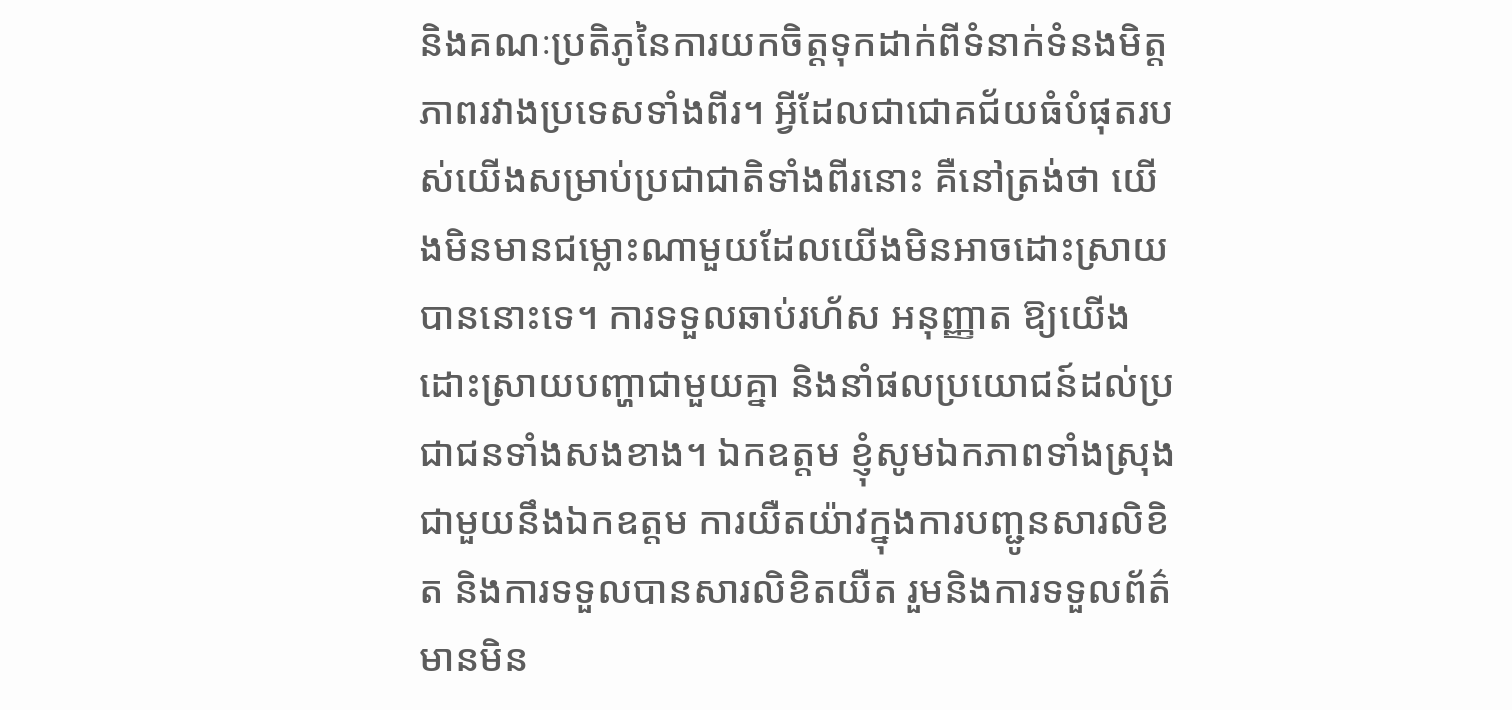និងគណៈប្រតិភូនៃការយកចិត្តទុកដាក់ពីទំនាក់ទំនងមិត្តភាពរវាងប្រទេសទាំងពីរ។ អ្វីដែលជាជោគជ័យធំបំផុតរបស់យើងសម្រាប់ប្រជាជាតិទាំងពីរនោះ គឺនៅត្រង់ថា យើងមិនមានជម្លោះណាមួយដែលយើងមិនអាចដោះស្រាយ បាននោះទេ។ ការទទួលឆាប់រហ័ស អនុញ្ញាត ឱ្យយើងដោះស្រាយបញ្ហាជាមួយគ្នា និងនាំផលប្រយោជន៍ដល់ប្រជាជនទាំងសងខាង។ ឯកឧត្តម ខ្ញុំសូមឯកភាពទាំងស្រុងជាមួយនឹងឯកឧត្តម ការយឺតយ៉ាវក្នុងការបញ្ជូនសារលិខិត និងការទទួលបានសារលិខិតយឺត រួមនិងការទទួលព័ត៌មានមិន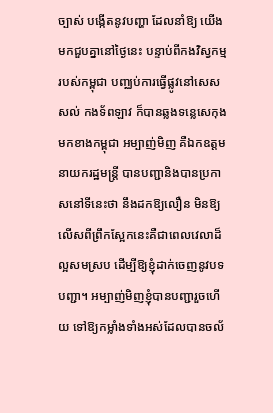ច្បាស់ បង្កើតនូវបញ្ហា ដែលនាំឱ្យ យើងមកជួបគ្នានៅថ្ងៃនេះ បន្ទាប់ពីកងវិស្វកម្ម របស់កម្ពុជា បញ្ឈប់ការធ្វើផ្លូវនៅសេសសល់ កងទ័ពឡាវ ក៏បានឆ្លងទន្លេសេកុង មកខាងកម្ពុជា អម្បាញ់មិញ គឺឯកឧត្តមនាយករដ្ឋមន្ត្រី បានបញ្ជានិងបានប្រកាសនៅទីនេះថា នឹងដកឱ្យលឿន មិនឱ្យលើសពីព្រឹកស្អែកនេះគឺជាពេលវេលាដ៏ល្អសមស្រប ដើម្បីឱ្យខ្ញុំដាក់ចេញនូវបទបញ្ជា។ អម្បាញ់មិញខ្ញុំបានបញ្ជារួចហើយ ទៅឱ្យកម្លាំងទាំងអស់ដែលបានចល័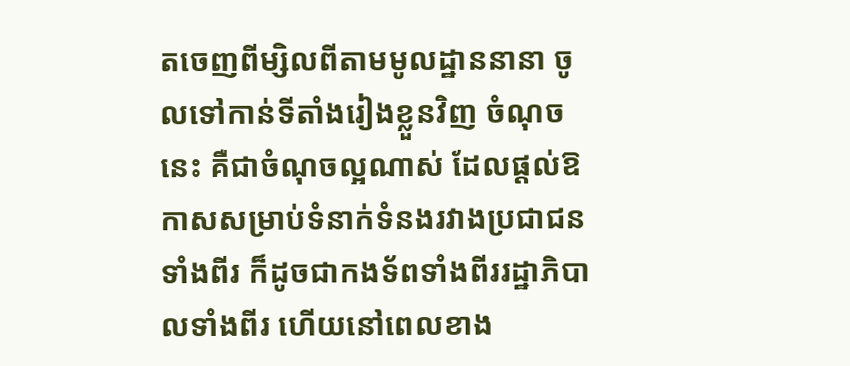តចេញពីម្សិលពីតាមមូលដ្ឋាននានា ចូលទៅកាន់ទីតាំងរៀងខ្លួនវិញ ចំណុចនេះ គឺជាចំណុចល្អណាស់ ដែលផ្តល់ឱកាសសម្រាប់ទំនាក់ទំនងរវាងប្រជាជនទាំងពីរ ក៏ដូចជាកងទ័ពទាំងពីររដ្ឋាភិបាលទាំងពីរ ហើយនៅពេលខាង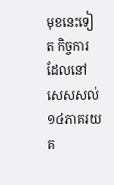មុខនេះទៀត កិច្ចការ ដែលនៅសេសសល់១៤ភាគរយ គ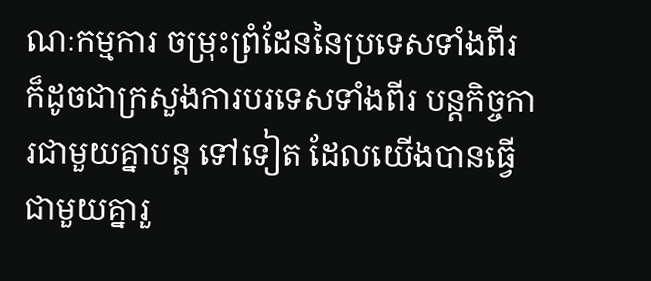ណៈកម្មការ ចម្រុះព្រំដែននៃប្រទេសទាំងពីរ ក៏ដូចជាក្រសួងការបរទេសទាំងពីរ បន្តកិច្ចការជាមួយគ្នាបន្ត ទៅទៀត ដែលយើងបានធ្វើជាមួយគ្នារួ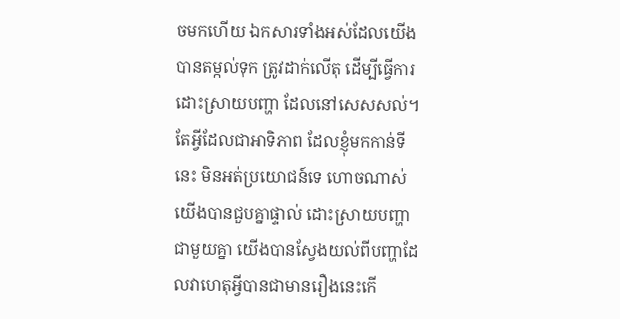ចមកហើយ ឯកសារទាំងអស់ដែលយើងបានតម្កល់ទុក ត្រូវដាក់លើតុ ដើម្បីធ្វើការដោះស្រាយបញ្ហា ដែលនៅសេសសល់។ តែអ្វីដែលជាអាទិភាព ដែលខ្ញុំមកកាន់ទីនេះ មិនអត់ប្រយោជន៍ទេ ហោចណាស់យើងបានជួបគ្នាផ្ទាល់ ដោះស្រាយបញ្ហា ជាមួយគ្នា យើងបានស្វែងយល់ពីបញ្ហាដែលវាហេតុអ្វីបានជាមានរឿងនេះកើ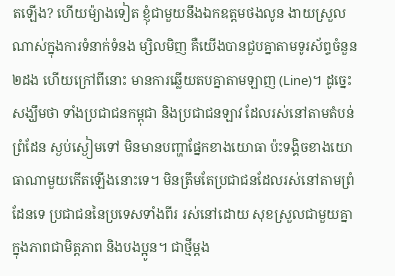តឡើង? ហើយម៉្យាងទៀត ខ្ញុំជាមួយនឹងឯកឧត្តមថងលូន ងាយស្រួលណាស់ក្នុងការទំនាក់ទំនង ម្សិលមិញ គឺយើងបានជួបគ្នាតាមទូរស័ព្ទចំនួន២ដង ហើយក្រៅពីនោះ មានការឆ្លើយតបគ្នាតាមឡាញ (Line)។ ដូច្នេះសង្ឃឹមថា ទាំងប្រជាជនកម្ពុជា និងប្រជាជនឡាវ ដែលរស់នៅតាមតំបន់ព្រំដែន ស្ងប់ស្ងៀមទៅ មិនមានបញ្ហាផ្នែកខាងយោធា ប៉ះទង្គិចខាងយោធាណាមួយកើតឡើងនោះទេ។ មិនត្រឹមតែប្រជាជនដែលរស់នៅតាមព្រំដែនទេ ប្រជាជននៃប្រទេសទាំងពីរ រស់នៅដោយ សុខស្រួលជាមួយគ្នា ក្នុងភាពជាមិត្តភាព និងបងប្អូន។ ជាថ្មីម្តង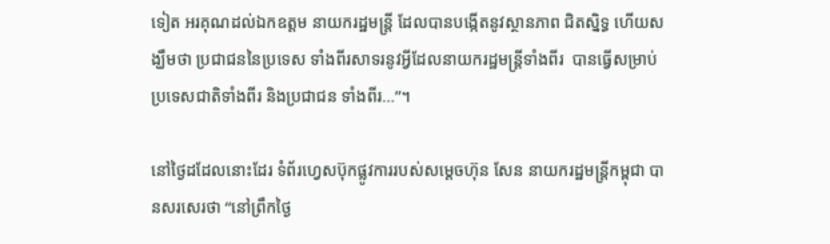ទៀត អរគុណដល់ឯកឧត្តម នាយករដ្ឋមន្ត្រី ដែលបានបង្កើតនូវស្ថានភាព ជិតស្និទ្ធ ហើយសង្ឃឹមថា ប្រជាជននៃប្រទេស ទាំងពីរសាទរនូវអ្វីដែលនាយករដ្ឋមន្ត្រីទាំងពីរ  បានធ្វើសម្រាប់ប្រទេសជាតិទាំងពីរ និងប្រជាជន ទាំងពីរ…”។

នៅថ្ងៃដដែលនោះដែរ ទំព័រហ្វេសប៊ុកផ្លូវការរបស់សម្តេចហ៊ុន សែន នាយករដ្ឋមន្ត្រីកម្ពុជា បានសរសេរថា “នៅព្រឹកថ្ងៃ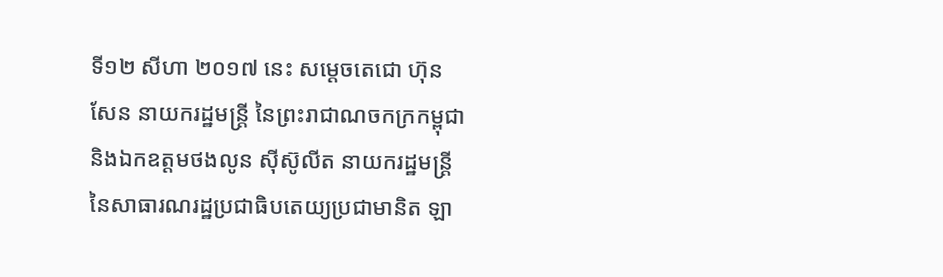ទី១២ សីហា ២០១៧ នេះ សម្តេចតេជោ ហ៊ុន សែន នាយករដ្ឋមន្ត្រី នៃព្រះរាជាណចកក្រកម្ពុជា និងឯកឧត្តមថងលូន ស៊ីស៊ូលីត នាយករដ្ឋមន្ត្រី នៃសាធារណរដ្ឋប្រជាធិបតេយ្យប្រជាមានិត ឡា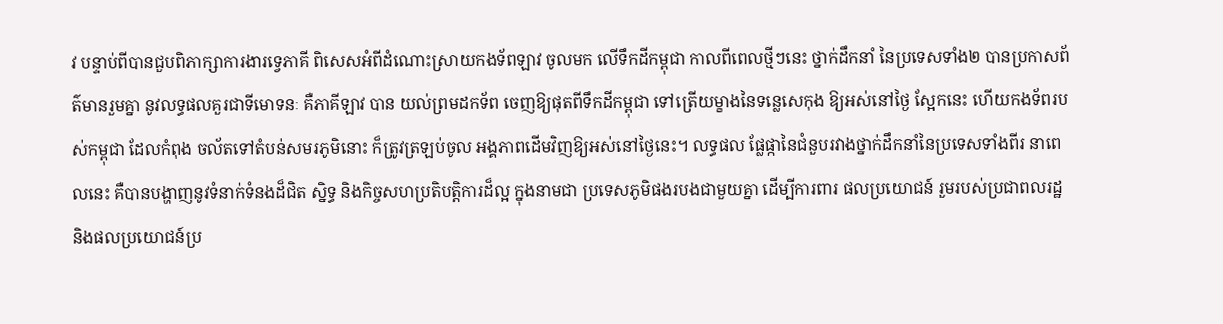វ បន្ទាប់ពីបានជួបពិភាក្សាការងារទ្វេភាគី ពិសេសអំពីដំណោះស្រាយកងទ័ពឡាវ ចូលមក លើទឹកដីកម្ពុជា កាលពីពេលថ្មីៗនេះ ថ្នាក់ដឹកនាំ នៃប្រទេសទាំង២ បានប្រកាសព័ត៌មានរួមគ្នា នូវលទ្ធផលគួរជាទីមោទនៈ គឺភាគីឡាវ បាន យល់ព្រមដកទ័ព ចេញឱ្យផុតពីទឹកដីកម្ពុជា ទៅត្រើយម្ខាងនៃទន្លេសេកុង ឱ្យអស់នៅថ្ងៃ ស្អែកនេះ ហើយកងទ័ពរបស់កម្ពុជា ដែលកំពុង ចល័តទៅតំបន់សមរភូមិនោះ ក៏ត្រូវត្រឡប់ចូល អង្គភាពដើមវិញឱ្យអស់នៅថ្ងៃនេះ។ លទ្ធផល ផ្លែផ្កានៃជំនួបរវាងថ្នាក់ដឹកនាំនៃប្រទេសទាំងពីរ នាពេលនេះ គឺបានបង្ហាញនូវទំនាក់ទំនងដ៏ជិត ស្និទ្ធ និងកិច្ចសហប្រតិបត្តិការដ៏ល្អ ក្នុងនាមជា ប្រទេសភូមិផងរបងជាមួយគ្នា ដើម្បីការពារ ផលប្រយោជន៍ រួមរបស់ប្រជាពលរដ្ឋ និងផលប្រយោជន៍ប្រ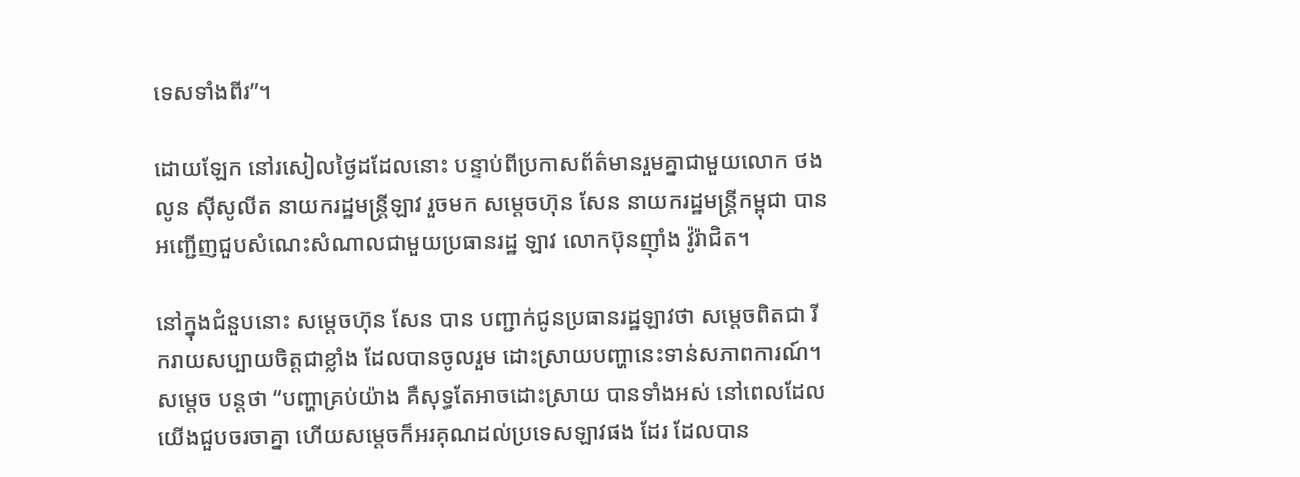ទេសទាំងពីរ”។

ដោយឡែក នៅរសៀលថ្ងៃដដែលនោះ បន្ទាប់ពីប្រកាសព័ត៌មានរួមគ្នាជាមួយលោក ថងលូន ស៊ីសូលីត នាយករដ្ឋមន្ត្រីឡាវ រួចមក សម្តេចហ៊ុន សែន នាយករដ្ឋមន្ត្រីកម្ពុជា បានអញ្ជើញជួបសំណេះសំណាលជាមួយប្រធានរដ្ឋ ឡាវ លោកប៊ុនញ៉ាំង វ៉ូរ៉ាជិត។

នៅក្នុងជំនួបនោះ សម្តេចហ៊ុន សែន បាន បញ្ជាក់ជូនប្រធានរដ្ឋឡាវថា សម្តេចពិតជា រីករាយសប្បាយចិត្តជាខ្លាំង ដែលបានចូលរួម ដោះស្រាយបញ្ហានេះទាន់សភាពការណ៍។ សម្តេច បន្តថា “បញ្ហាគ្រប់យ៉ាង គឺសុទ្ធតែអាចដោះស្រាយ បានទាំងអស់ នៅពេលដែលយើងជួបចរចាគ្នា ហើយសម្តេចក៏អរគុណដល់ប្រទេសឡាវផង ដែរ ដែលបាន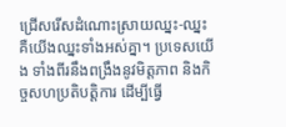ជ្រើសរើសដំណោះស្រាយឈ្នះ-ឈ្នះ គឺយើងឈ្នះទាំងអស់គ្នា។ ប្រទេសយើង ទាំងពីរនឹងពង្រឹងនូវមិត្តភាព និងកិច្ចសហប្រតិបត្តិការ ដើម្បីធ្វើ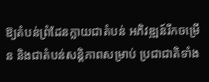ឱ្យតំបន់ព្រំដែនក្លាយជាតំបន់ អភិវឌ្ឍន៍រីកចម្រើន និងជាតំបន់សន្តិភាពសម្រាប់ ប្រជាជាតិទាំង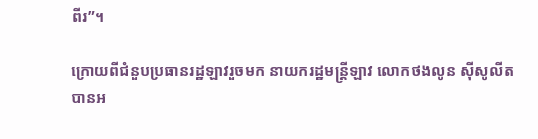ពីរ”។

ក្រោយពីជំនួបប្រធានរដ្ឋឡាវរួចមក នាយករដ្ឋមន្ត្រីឡាវ លោកថងលូន ស៊ីសូលីត បានអ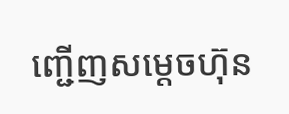ញ្ជើញសម្តេចហ៊ុន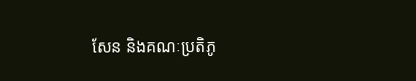សែន និងគណៈប្រតិភូ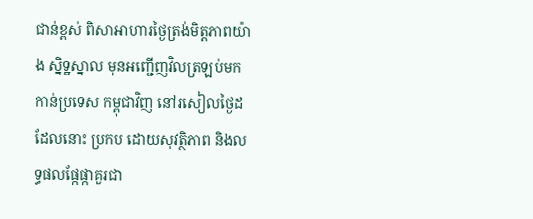ជាន់ខ្ពស់ ពិសាអាហារថ្ងៃត្រង់មិត្តភាពយ៉ាង ស្និទ្ឋស្នាល មុនអញ្ជើញវិលត្រឡប់មកកាន់ប្រទេស កម្ពុជាវិញ នៅរសៀលថ្ងៃដដែលនោះ ប្រកប ដោយសុវត្ថិភាព និងលទ្ធផលផ្កែផ្កាគួរជា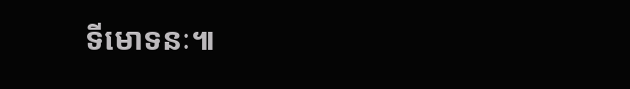ទីមោទនៈ៕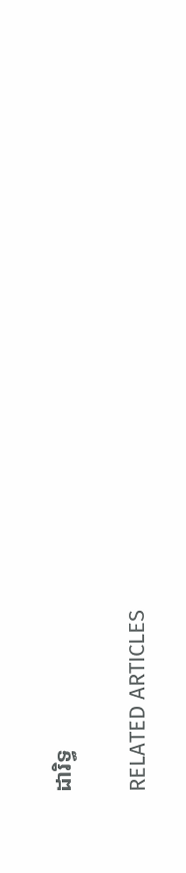ដារិទ្ធ

RELATED ARTICLES